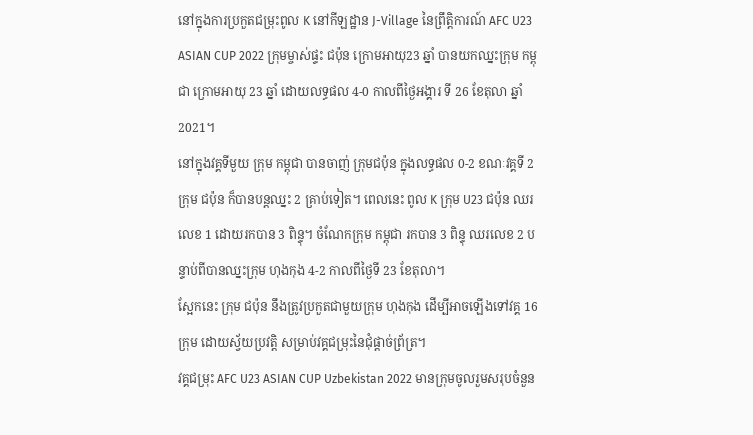នៅក្នុងការប្រកួតជម្រុះពូល K នៅកីឡដ្ឋាន J-Village នៃព្រឹត្តិការណ៍ AFC U23 ASIAN CUP 2022 ក្រុមម្ចាស់ផ្ទះ ជប៉ុន ក្រោមអាយុ23 ឆ្នាំ បានយកឈ្នះក្រុម កម្ពុជា ក្រោមអាយុ 23 ឆ្នាំ ដោយលទ្ធផល 4-0 កាលពីថ្ងៃអង្គារ ទី 26 ខែតុលា ឆ្នាំ 2021។
នៅក្នុងវគ្គទីមួយ ក្រុម កម្ពុជា បានចាញ់ ក្រុមជប៉ុន ក្នុងលទ្ធផល 0-2 ខណៈវគ្គទី 2 ក្រុម ជប៉ុន ក៏បានបន្តឈ្នះ 2 គ្រាប់ទៀត។ ពេលនេះ ពូល K ក្រុម U23 ជប៉ុន ឈរលេខ 1 ដោយរកបាន 3 ពិន្ទុ។ ចំណែកក្រុម កម្ពុជា រកបាន 3 ពិន្ទុ ឈរលេខ 2 បន្ទាប់ពីបានឈ្នះក្រុម ហុងកុង 4-2 កាលពីថ្ងៃទី 23 ខែតុលា។
ស្អែកនេះ ក្រុម ជប៉ុន នឹងត្រូវប្រកួតជាមួយក្រុម ហុងកុង ដើម្បីអាចឡើងទៅវគ្គ 16 ក្រុម ដោយស្វ័យប្រវត្តិ សម្រាប់វគ្គជម្រុះនៃជុំផ្តាច់ព្រ័ត្រ។
វគ្គជម្រុះ AFC U23 ASIAN CUP Uzbekistan 2022 មានក្រុមចូលរួមសរុបចំនួន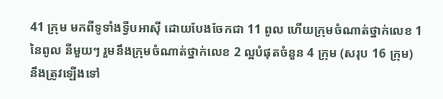41 ក្រុម មកពីទូទាំងទ្វីបអាស៊ី ដោយបែងចែកជា 11 ពូល ហើយក្រុមចំណាត់ថ្នាក់លេខ 1 នៃពូល នីមួយៗ រួមនឹងក្រុមចំណាត់ថ្នាក់លេខ 2 ល្អបំផុតចំនួន 4 ក្រុម (សរុប 16 ក្រុម) នឹងត្រូវឡើងទៅ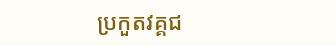ប្រកួតវគ្គជ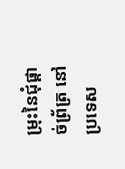ម្រុះនៃជុំផ្តាច់ព្រ័ត្រ នៅ ប្រទេស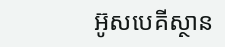អ៊ូសបេគីស្ថាន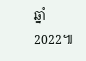ឆ្នាំ 2022៕